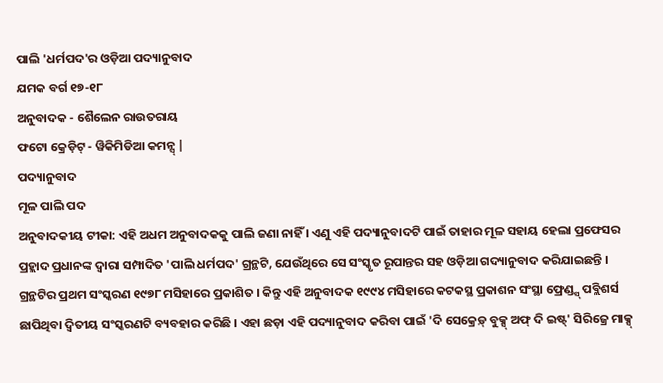ପାଲି 'ଧର୍ମପଦ'ର ଓଡ଼ିଆ ପଦ୍ୟାନୁବାଦ
ଯମକ ବର୍ଗ ୧୭-୧୮
ଅନୁବାଦକ - ଶୈଲେନ ରାଉତରାୟ
ଫଟୋ କ୍ରେଡ଼ିଟ୍ - ୱିକିମିଡିଆ କମନ୍ସ୍ |
ପଦ୍ୟାନୁବାଦ
ମୂଳ ପାଲି ପଦ
ଅନୁବାଦକୀୟ ଟୀକା: ଏହି ଅଧମ ଅନୁବାଦକକୁ ପାଲି ଜଣା ନାହିଁ । ଏଣୁ ଏହି ପଦ୍ୟାନୁବାଦଟି ପାଇଁ ତାହାର ମୂଳ ସହାୟ ହେଲା ପ୍ରଫେସର ପ୍ରହ୍ଲାଦ ପ୍ରଧାନଙ୍କ ଦ୍ୱାରା ସମ୍ପାଦିତ 'ପାଲି ଧର୍ମପଦ' ଗ୍ରନ୍ଥଟି, ଯେଉଁଥିରେ ସେ ସଂସ୍କୃତ ରୂପାନ୍ତର ସହ ଓଡ଼ିଆ ଗଦ୍ୟାନୁବାଦ କରିଯାଇଛନ୍ତି । ଗ୍ରନ୍ଥଟିର ପ୍ରଥମ ସଂସ୍କରଣ ୧୯୭୮ ମସିହାରେ ପ୍ରକାଶିତ । କିନ୍ତୁ ଏହି ଅନୁବାଦକ ୧୯୯୪ ମସିହାରେ କଟକସ୍ଥ ପ୍ରକାଶନ ସଂସ୍ଥା ଫ୍ରେଣ୍ଡ୍ସ୍ ପବ୍ଲିଶର୍ସ ଛାପିଥିବା ଦ୍ୱିତୀୟ ସଂସ୍କରଣଟି ବ୍ୟବହାର କରିଛି । ଏହା ଛଡ଼ା ଏହି ପଦ୍ୟାନୁବାଦ କରିବା ପାଇଁ 'ଦି ସେକ୍ରେଡ଼୍ ବୁକ୍ସ୍ ଅଫ୍ ଦି ଇଷ୍ଟ୍' ସିରିଜ୍ରେ ମାକ୍ସ୍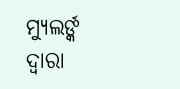ମ୍ୟୁଲର୍ଙ୍କ ଦ୍ୱାରା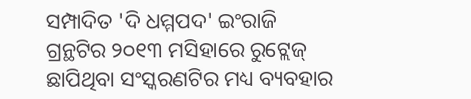ସମ୍ପାଦିତ 'ଦି ଧମ୍ମପଦ' ଇଂରାଜି ଗ୍ରନ୍ଥଟିର ୨୦୧୩ ମସିହାରେ ରୁଟ୍ଲେଜ୍ ଛାପିଥିବା ସଂସ୍କରଣଟିର ମଧ୍ୟ ବ୍ୟବହାର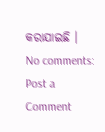କରାଯାଇଛି ।
No comments:
Post a Comment